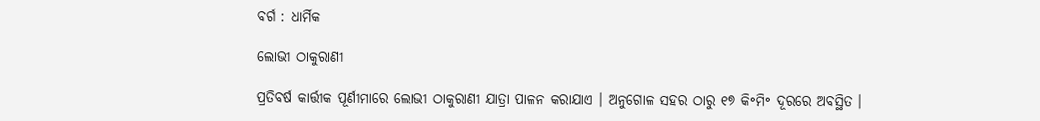ବର୍ଗ : ଧାର୍ମିକ

ଲୋଭୀ ଠାକୁରାଣୀ

ପ୍ରତିବର୍ଷ କାର୍ତ୍ତୀକ ପୂର୍ଣୀମାରେ ଲୋଭୀ ଠାକୁରାଣୀ ଯାତ୍ରା ପାଳନ କରାଯାଏ । ଅନୁଗୋଳ ସହର ଠାରୁ ୧୭ କି॰ମି॰ ଦୂରରେ ଅବସ୍ଥିତ ।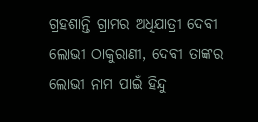ଗ୍ରହଶାନ୍ତି ଗ୍ରାମର ଅଧିଯାତ୍ରୀ ଦେବୀ ଲୋଭୀ ଠାକୁରାଣୀ, ଦେବୀ ତାଙ୍କର ଲୋଭୀ ନାମ ପାଇଁ ହିନ୍ଦୁ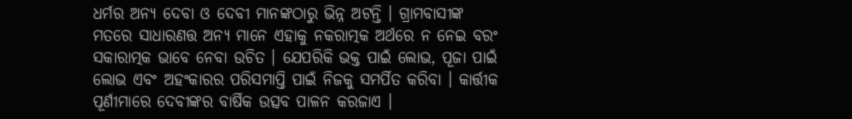ଧର୍ମର ଅନ୍ୟ ଦେବା ଓ ଦେବୀ ମାନଙ୍କଠାରୁ ଭିନ୍ନ ଅଟନ୍ତି । ଗ୍ରାମବାସୀଙ୍କ ମତରେ ସାଧାରଣତ୍ତ ଅନ୍ୟ ମାନେ ଏହାକୁ ନକରାତ୍ମକ ଅର୍ଥରେ ନ ନେଇ ବରଂ ସକାରାତ୍ମକ ଭାବେ ନେବା ଉଚିତ । ଯେପରିକି ଭକ୍ତ ପାଇଁ ଲୋଭ, ପୂଜା ପାଇଁ ଲୋଭ ଏବଂ ଅହଂକାରର ପରିସମାପ୍ତି ପାଇଁ ନିଜକୁ ସମର୍ପିତ କରିବା । କାର୍ତ୍ତୀକ ପୂର୍ଣୀମାରେ ଦେବୀଙ୍କର ବାର୍ଷିକ ଉତ୍ସବ ପାଳନ କରଜାଏ ।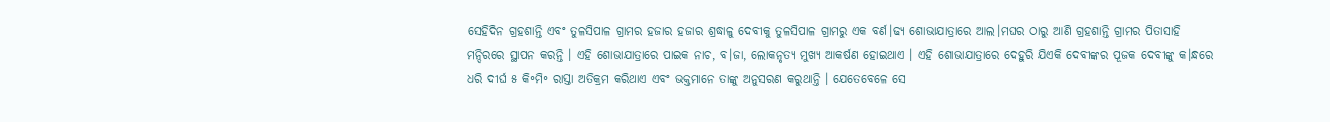ସେହିଦିନ ଗ୍ରହଶାନ୍ତି ଏବଂ ତୁଳସିପାଳ ଗ୍ରାମର ହଜାର ହଜାର ଶ୍ରଦ୍ଧାଳୁ ଦେବୀକୁ ତୁଳସିପାଳ ଗ୍ରାମରୁ ଏକ ବର୍ଣ।ଢ୍ୟ ଶୋଭାଯାତ୍ରାରେ ଆଲ।ମଘର ଠାରୁ ଆଣି ଗ୍ରହଶାନ୍ତି ଗ୍ରାମର ପିତାସାହି ମନ୍ଦିରରେ ସ୍ଥାପନ କରନ୍ତି । ଏହି ଶୋଭାଯାତ୍ରାରେ ପାଇକ ନାଚ, ବ।ଜା, ଲୋକନୃତ୍ୟ ମୁଖ୍ୟ ଆକର୍ଷଣ ହୋଇଥାଏ । ଏହି ଶୋଭାଯାତ୍ରାରେ ଦେହୁରି ଯିଏକି ଦେବୀଙ୍କର ପୂଜକ ଦେବୀଙ୍କୁ କ।ନ୍ଧରେ ଧରି ଦୀର୍ଘ ୫ କି॰ମି॰ ରାସ୍ତା ଅତିକ୍ରମ କରିଥାଏ ଏବଂ ଭକ୍ତମାନେ ତାଙ୍କୁ ଅନୁସରଣ କରୁଥାନ୍ତି । ଯେତେବେଳେ ସେ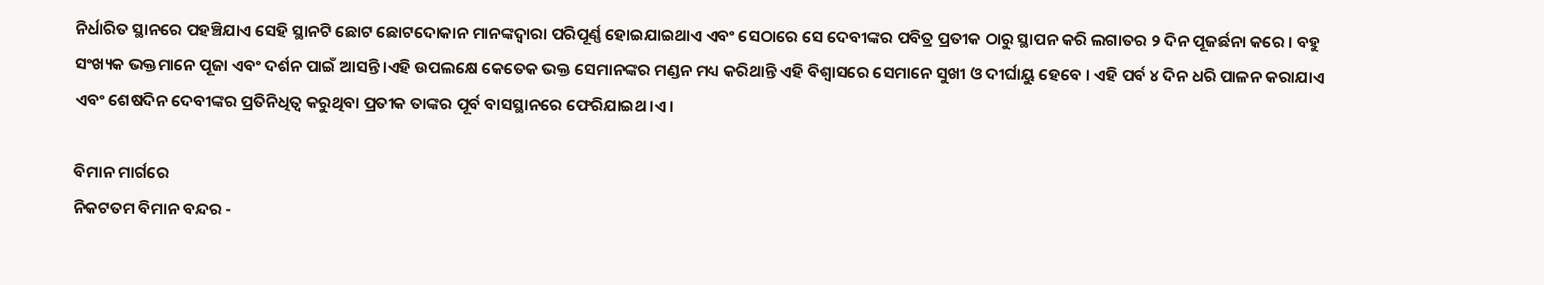ନିର୍ଧାରିତ ସ୍ଥାନରେ ପହଞ୍ଚିଯାଏ ସେହି ସ୍ଥାନଟି ଛୋଟ ଛୋଟଦୋକାନ ମାନଙ୍କଦ୍ଵାରା ପରିପୂର୍ଣ୍ଣ ହୋଇଯାଇଥାଏ ଏବଂ ସେଠାରେ ସେ ଦେବୀଙ୍କର ପବିତ୍ର ପ୍ରତୀକ ଠାରୁ ସ୍ଥାପନ କରି ଲଗାତର ୨ ଦିନ ପୂଜର୍ଛନା କରେ । ବହୁ ସଂଖ୍ୟକ ଭକ୍ତମାନେ ପୂଜା ଏବଂ ଦର୍ଶନ ପାଇଁ ଆସନ୍ତି ।ଏହି ଉପଲକ୍ଷେ କେତେକ ଭକ୍ତ ସେମାନଙ୍କର ମଣ୍ଡନ ମଧ୍ୟ କରିଥାନ୍ତି ଏହି ବିଶ୍ବାସରେ ସେମାନେ ସୁଖୀ ଓ ଦୀର୍ଘାୟୁ ହେବେ । ଏହି ପର୍ବ ୪ ଦିନ ଧରି ପାଳନ କରାଯାଏ ଏବଂ ଶେଷଦିନ ଦେବୀଙ୍କର ପ୍ରତିନିଧିତ୍ଵ କରୁଥିବା ପ୍ରତୀକ ତାଙ୍କର ପୂର୍ବ ବାସସ୍ଥାନରେ ଫେରିଯାଇଥ।ଏ ।

ବିମାନ ମାର୍ଗରେ
ନିକଟତମ ବିମାନ ବନ୍ଦର -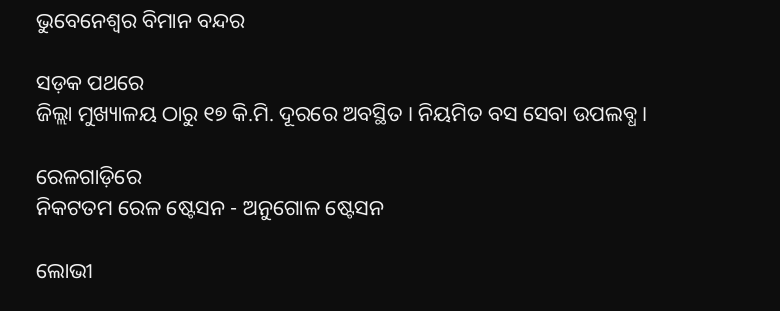ଭୁବେନେଶ୍ଵର ବିମାନ ବନ୍ଦର

ସଡ଼କ ପଥରେ
ଜିଲ୍ଲା ମୁଖ୍ୟାଳୟ ଠାରୁ ୧୭ କି.ମି. ଦୂରରେ ଅବସ୍ଥିତ । ନିୟମିତ ବସ ସେବା ଉପଲବ୍ଧ ।

ରେଳଗାଡ଼ିରେ
ନିକଟତମ ରେଳ ଷ୍ଟେସନ - ଅନୁଗୋଳ ଷ୍ଟେସନ

ଲୋଭୀ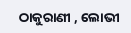ଠାକୁରାଣୀ , ଲୋଭୀ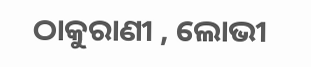ଠାକୁରାଣୀ , ଲୋଭୀ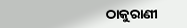ଠାକୁରାଣୀ